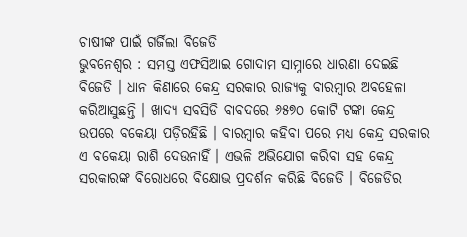ଚାଷୀଙ୍କ ପାଇଁ ଗର୍ଜିଲା ବିଜେଡି
ଭୁବନେଶ୍ୱର : ସମସ୍ତ ଏଫସିଆଇ ଗୋଦାମ ସାମ୍ନାରେ ଧାରଣା ଦେଇଛି ବିଜେଡି । ଧାନ କିଣାରେ କେନ୍ଦ୍ର ସରକାର ରାଜ୍ୟକୁ ବାରମ୍ବାର ଅବହେଳା କରିଆସୁଛନ୍ତି । ଖାଦ୍ୟ ସବସିଡି ବାବଦରେ ୬୫୭୦ କୋଟି ଟଙ୍କା କେନ୍ଦ୍ର ଉପରେ ବକେୟା ପଡ଼ିରହିଛି । ବାରମ୍ବାର କହିବା ପରେ ମଧ୍ୟ କେନ୍ଦ୍ର ସରକାର ଏ ବକେୟା ରାଶି ଦେଉନାହିଁ । ଏଭଳି ଅଭିଯୋଗ କରିବା ସହ କେନ୍ଦ୍ର ସରକାରଙ୍କ ବିରୋଧରେ ବିକ୍ଷୋଭ ପ୍ରଦର୍ଶନ କରିଛି ବିଜେଡି । ବିଜେଡିର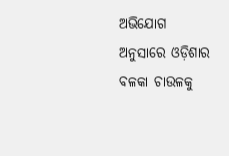ଅଭିଯୋଗ ଅନୁସାରେ ଓଡ଼ିଶାର ବଳକା ଚାଉଳକୁ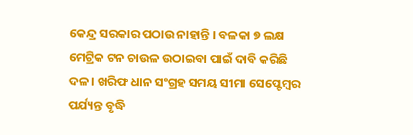କେନ୍ଦ୍ର ସରକାର ପଠାଉ ନାହାନ୍ତି । ବଳକା ୭ ଲକ୍ଷ ମେଟ୍ରିକ ଟନ ଚାଉଳ ଉଠାଇବା ପାଇଁ ଦାବି କରିଛି ଦଳ । ଖରିଫ ଧାନ ସଂଗ୍ରହ ସମୟ ସୀମା ସେପ୍ଟେମ୍ବର ପର୍ଯ୍ୟନ୍ତ ବୃଦ୍ଧି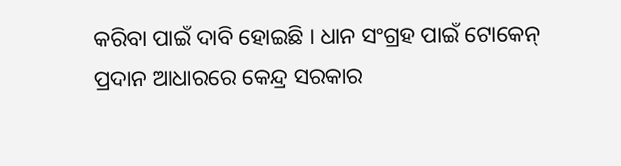କରିବା ପାଇଁ ଦାବି ହୋଇଛି । ଧାନ ସଂଗ୍ରହ ପାଇଁ ଟୋକେନ୍ ପ୍ରଦାନ ଆଧାରରେ କେନ୍ଦ୍ର ସରକାର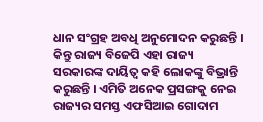ଧାନ ସଂଗ୍ରହ ଅବଧି ଅନୁମୋଦନ କରୁଛନ୍ତି । କିନ୍ତୁ ରାଜ୍ୟ ବିଜେପି ଏହା ରାଜ୍ୟ ସରକାରଙ୍କ ଦାୟିତ୍ୱ କହି ଲୋକଙ୍କୁ ବିଭ୍ରାନ୍ତି କରୁଛନ୍ତି । ଏମିତି ଅନେକ ପ୍ରସଙ୍ଗକୁ ନେଇ ରାଜ୍ୟର ସମସ୍ତ ଏଫସିଆଇ ଗୋଦାମ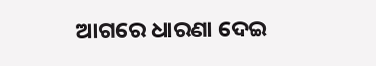ଆଗରେ ଧାରଣା ଦେଇ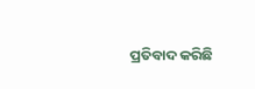ପ୍ରତିବାଦ କରିଛି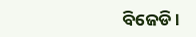ବିଜେଡି ।